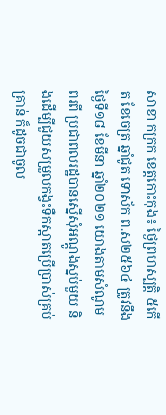សាខា កក្រក ខេត្តកោះកុង៖ ថ្ងៃព្រហស្បត្តិ ៥កើត ខែចេត្រ ឆ្នាំជូត ទោស័ក ព.ស២៥៦៤ ត្រូវនឹងថ្ងៃទី១៨ ខែមីនា ឆ្នាំ២០២១ យោងតាមសំណូមពរពី ប្រជាពលរដ្ឋបានស្នើសុំអណ្តូងស្នប់មួយ និងដើម្បីជួយសម្រួលកង្វះទឺកស្អាតប្រើប្រាស់គ្រប់គ្រាន់ ក៏ដូចជាចូល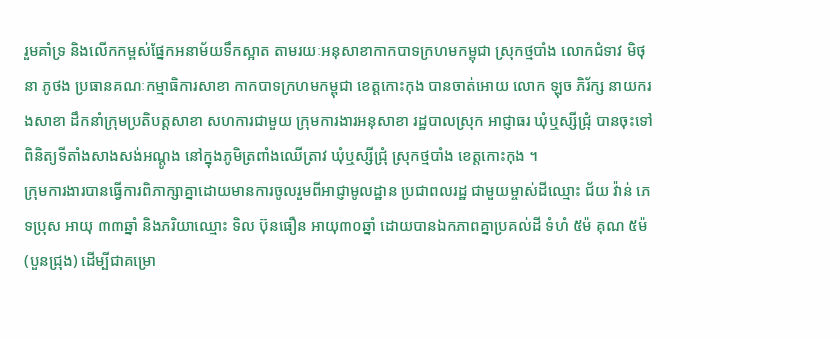រួមគាំទ្រ និងលើកកម្ពស់ផ្នែកអនាម័យទឹកស្អាត តាមរយៈអនុសាខាកាកបាទក្រហមកម្ពុជា ស្រុកថ្មបាំង លោកជំទាវ មិថុនា ភូថង ប្រធានគណៈកម្មាធិការសាខា កាកបាទក្រហមកម្ពុជា ខេត្តកោះកុង បានចាត់អោយ លោក ឡុច ភិរ័ក្ស នាយករងសាខា ដឹកនាំក្រុមប្រតិបត្តសាខា សហការជាមួយ ក្រុមការងារអនុសាខា រដ្ឋបាលស្រុក អាជ្ញាធរ ឃុំឬស្សីជ្រុំ បានចុះទៅពិនិត្យទីតាំងសាងសង់អណ្តូង នៅក្នុងភូមិត្រពាំងឈើត្រាវ ឃុំឬស្សីជ្រុំ ស្រុកថ្មបាំង ខេត្តកោះកុង ។
ក្រុមការងារបានធ្វើការពិភាក្សាគ្នាដោយមានការចូលរួមពីអាជ្ញាមូលដ្ឋាន ប្រជាពលរដ្ឋ ជាមួយម្ចាស់ដីឈ្មោះ ជ័យ វ៉ាន់ ភេទប្រុស អាយុ ៣៣ឆ្នាំ និងភរិយាឈ្មោះ ទិល ប៊ុនធឿន អាយុ៣០ឆ្នាំ ដោយបានឯកភាពគ្នាប្រគល់ដី ទំហំ ៥ម៉ គុណ ៥ម៉ (បួនជ្រុង) ដើម្បីជាគម្រោ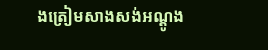ងត្រៀមសាងសង់អណ្តូង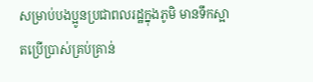សម្រាប់បងប្អូនប្រជាពលរដ្ឋក្នុងភូមិ មានទឹកស្អាតប្រើប្រាស់គ្រប់គ្រាន់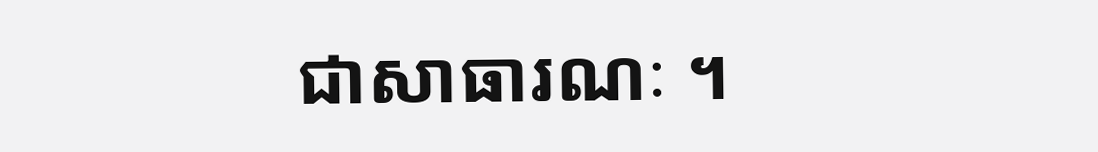ជាសាធារណៈ ។